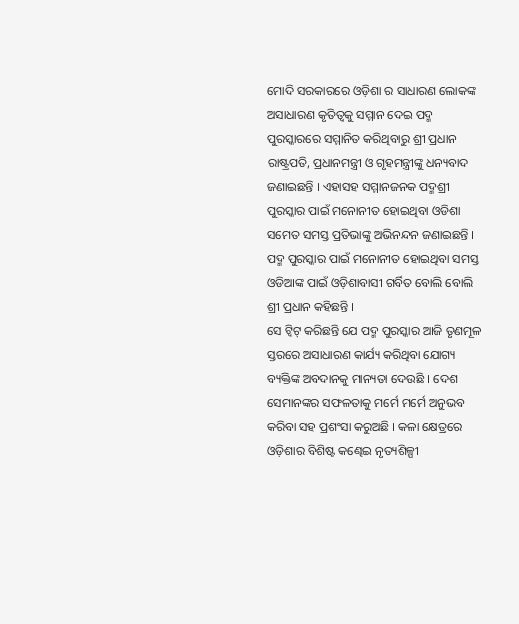ମୋଦି ସରକାରରେ ଓଡ଼ିଶା ର ସାଧାରଣ ଲୋକଙ୍କ ଅସାଧାରଣ କୃତିତ୍ୱକୁ ସମ୍ମାନ ଦେଇ ପଦ୍ମ ପୁରସ୍କାରରେ ସମ୍ମାନିତ କରିଥିବାରୁ ଶ୍ରୀ ପ୍ରଧାନ ରାଷ୍ଟ୍ରପତି, ପ୍ରଧାନମନ୍ତ୍ରୀ ଓ ଗୃହମନ୍ତ୍ରୀଙ୍କୁ ଧନ୍ୟବାଦ ଜଣାଇଛନ୍ତି । ଏହାସହ ସମ୍ମାନଜନକ ପଦ୍ମଶ୍ରୀ ପୁରସ୍କାର ପାଇଁ ମନୋନୀତ ହୋଇଥିବା ଓଡିଶା ସମେତ ସମସ୍ତ ପ୍ରତିଭାଙ୍କୁ ଅଭିନନ୍ଦନ ଜଣାଇଛନ୍ତି । ପଦ୍ମ ପୁରସ୍କାର ପାଇଁ ମନୋନୀତ ହୋଇଥିବା ସମସ୍ତ ଓଡିଆଙ୍କ ପାଇଁ ଓଡ଼ିଶାବାସୀ ଗର୍ବିତ ବୋଲି ବୋଲି ଶ୍ରୀ ପ୍ରଧାନ କହିଛନ୍ତି ।
ସେ ଟ୍ୱିଟ୍ କରିଛନ୍ତି ଯେ ପଦ୍ମ ପୁରସ୍କାର ଆଜି ତୃଣମୂଳ ସ୍ତରରେ ଅସାଧାରଣ କାର୍ଯ୍ୟ କରିଥିବା ଯୋଗ୍ୟ ବ୍ୟକ୍ତିଙ୍କ ଅବଦାନକୁ ମାନ୍ୟତା ଦେଉଛି । ଦେଶ ସେମାନଙ୍କର ସଫଳତାକୁ ମର୍ମେ ମର୍ମେ ଅନୁଭବ କରିବା ସହ ପ୍ରଶଂସା କରୁଅଛି । କଳା କ୍ଷେତ୍ରରେ ଓଡ଼ିଶାର ବିଶିଷ୍ଟ କଣ୍ଢେଇ ନୃତ୍ୟଶିଳ୍ପୀ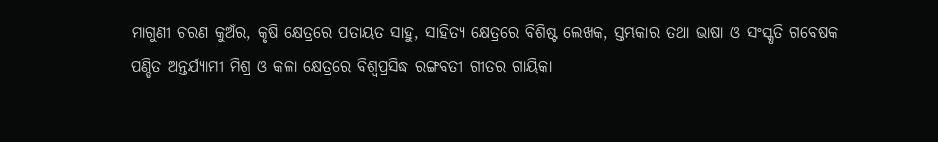ମାଗୁଣୀ ଚରଣ କୁଅଁର, କୃଷି କ୍ଷେତ୍ରରେ ପତାୟତ ସାହୁ, ସାହିତ୍ୟ କ୍ଷେତ୍ରରେ ବିଶିଷ୍ଟ ଲେଖକ, ସ୍ତମ୍ଭକାର ତଥା ଭାଷା ଓ ସଂସ୍କୃତି ଗବେଷକ ପଣ୍ଡିତ ଅନ୍ତର୍ଯ୍ୟାମୀ ମିଶ୍ର ଓ କଳା କ୍ଷେତ୍ରରେ ବିଶ୍ୱପ୍ରସିଦ୍ଧ ରଙ୍ଗବତୀ ଗୀତର ଗାୟିକା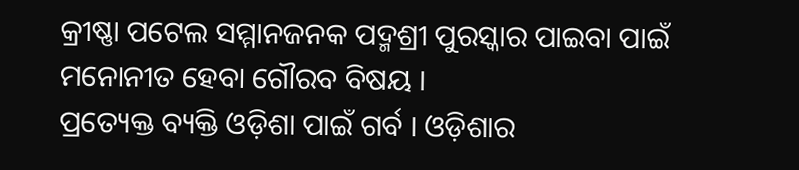କ୍ରୀଷ୍ଣା ପଟେଲ ସମ୍ମାନଜନକ ପଦ୍ମଶ୍ରୀ ପୁରସ୍କାର ପାଇବା ପାଇଁ ମନୋନୀତ ହେବା ଗୌରବ ବିଷୟ ।
ପ୍ରତ୍ୟେକ୍ତ ବ୍ୟକ୍ତି ଓଡ଼ିଶା ପାଇଁ ଗର୍ବ । ଓଡ଼ିଶାର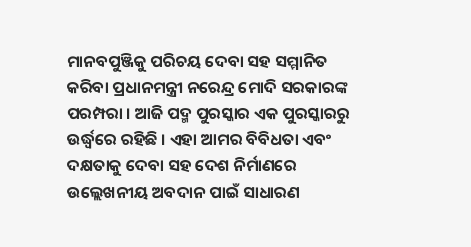ମାନବପୁଞ୍ଜିକୁ ପରିଚୟ ଦେବା ସହ ସମ୍ମାନିତ କରିବା ପ୍ରଧାନମନ୍ତ୍ରୀ ନରେନ୍ଦ୍ର ମୋଦି ସରକାରଙ୍କ ପରମ୍ପରା । ଆଜି ପଦ୍ମ ପୁରସ୍କାର ଏକ ପୁରସ୍କାରରୁ ଉର୍ଦ୍ଧ୍ୱରେ ରହିଛି । ଏହା ଆମର ବିବିଧତା ଏବଂ ଦକ୍ଷତାକୁ ଦେବା ସହ ଦେଶ ନିର୍ମାଣରେ ଉଲ୍ଲେଖନୀୟ ଅବଦାନ ପାଇଁ ସାଧାରଣ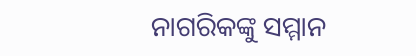ନାଗରିକଙ୍କୁ ସମ୍ମାନ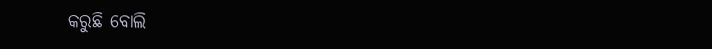କରୁଛି ବୋଲି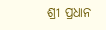ଶ୍ରୀ ପ୍ରଧାନ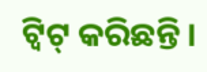ଟ୍ୱିଟ୍ କରିଛନ୍ତି ।